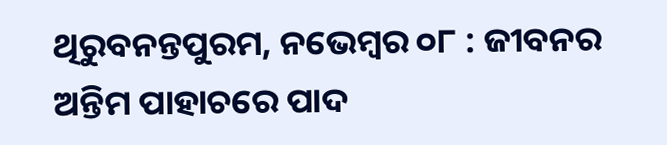ଥିରୁବନନ୍ତପୁରମ, ନଭେମ୍ବର ୦୮ : ଜୀବନର ଅନ୍ତିମ ପାହାଚରେ ପାଦ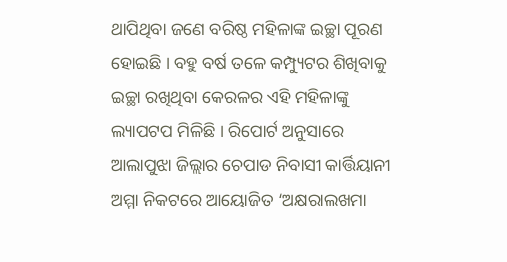ଥାପିଥିବା ଜଣେ ବରିଷ୍ଠ ମହିଳାଙ୍କ ଇଚ୍ଛା ପୂରଣ ହୋଇଛି । ବହୁ ବର୍ଷ ତଳେ କମ୍ପ୍ୟୁଟର ଶିଖିବାକୁ ଇଚ୍ଛା ରଖିଥିବା କେରଳର ଏହି ମହିଳାଙ୍କୁ ଲ୍ୟାପଟପ ମିଳିଛି । ରିପୋର୍ଟ ଅନୁସାରେ ଆଲାପୁଝା ଜିଲ୍ଲାର ଚେପାଡ ନିବାସୀ କାର୍ତ୍ତିୟାନୀ ଅମ୍ମା ନିକଟରେ ଆୟୋଜିତ ‘ଅକ୍ଷରାଲଖମା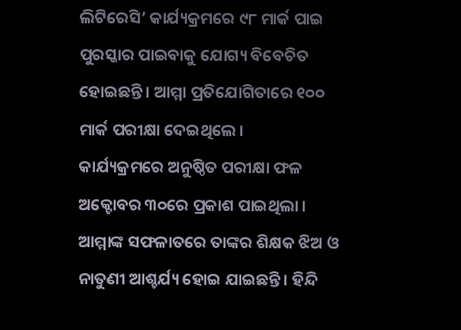ଲିଟିରେସି’ କାର୍ଯ୍ୟକ୍ରମରେ ୯୮ ମାର୍କ ପାଇ ପୁରସ୍କାର ପାଇବାକୁ ଯୋଗ୍ୟ ବିବେଚିତ ହୋଇଛନ୍ତି । ଆମ୍ମା ପ୍ରତିଯୋଗିତାରେ ୧୦୦ ମାର୍କ ପରୀକ୍ଷା ଦେଇଥିଲେ ।
କାର୍ଯ୍ୟକ୍ରମରେ ଅନୁଷ୍ଠିତ ପରୀକ୍ଷା ଫଳ ଅକ୍ଟୋବର ୩୦ରେ ପ୍ରକାଶ ପାଇଥିଲା । ଆମ୍ମାଙ୍କ ସଫଳାତରେ ତାଙ୍କର ଶିକ୍ଷକ ଝିଅ ଓ ନାତୁଣୀ ଆଶ୍ଚର୍ଯ୍ୟ ହୋଇ ଯାଇଛନ୍ତି । ହିନ୍ଦି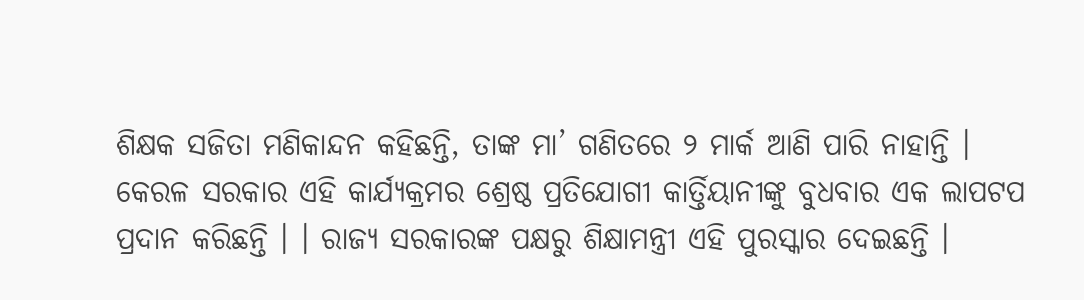ଶିକ୍ଷକ ସଜିତା ମଣିକାନ୍ଦନ କହିଛନ୍ତି, ତାଙ୍କ ମା’ ଗଣିତରେ ୨ ମାର୍କ ଆଣି ପାରି ନାହାନ୍ତି ।
କେରଳ ସରକାର ଏହି କାର୍ଯ୍ୟକ୍ରମର ଶ୍ରେଷ୍ଠ ପ୍ରତିଯୋଗୀ କାର୍ତ୍ତିୟାନୀଙ୍କୁ ବୁଧବାର ଏକ ଲାପଟପ ପ୍ରଦାନ କରିଛନ୍ତି । । ରାଜ୍ୟ ସରକାରଙ୍କ ପକ୍ଷରୁ ଶିକ୍ଷାମନ୍ତ୍ରୀ ଏହି ପୁରସ୍କାର ଦେଇଛନ୍ତି ।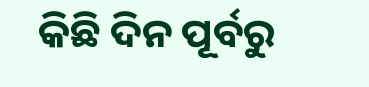କିଛି ଦିନ ପୂର୍ବରୁ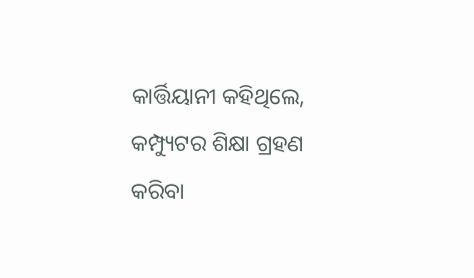କାର୍ତ୍ତିୟାନୀ କହିଥିଲେ, କମ୍ପ୍ୟୁଟର ଶିକ୍ଷା ଗ୍ରହଣ କରିବା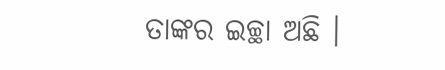ତାଙ୍କର ଇଚ୍ଛା ଅଛି ।